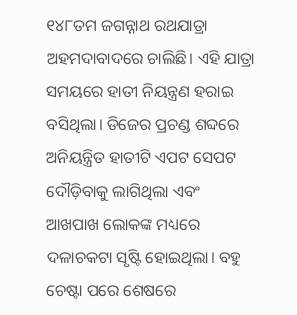୧୪୮ତମ ଜଗନ୍ନାଥ ରଥଯାତ୍ରା ଅହମଦାବାଦରେ ଚାଲିଛି। ଏହି ଯାତ୍ରା ସମୟରେ ହାତୀ ନିୟନ୍ତ୍ରଣ ହରାଇ ବସିଥିଲା। ଡିଜେର ପ୍ରଚଣ୍ଡ ଶବ୍ଦରେ ଅନିୟନ୍ତ୍ରିତ ହାତୀଟି ଏପଟ ସେପଟ ଦୌଡ଼ିବାକୁ ଲାଗିଥିଲା ଏବଂ ଆଖପାଖ ଲୋକଙ୍କ ମଧ୍ୟରେ ଦଳାଚକଟା ସୃଷ୍ଟି ହୋଇଥିଲା। ବହୁ ଚେଷ୍ଟା ପରେ ଶେଷରେ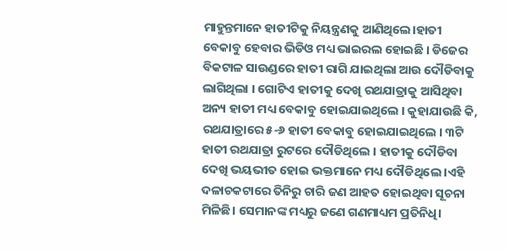ମାହୁନ୍ତମାନେ ହାତୀଟିକୁ ନିୟନ୍ତ୍ରଣକୁ ଆଣିଥିଲେ।ହାତୀ ବେକାବୁ ହେବାର ଭିଡିଓ ମଧ୍ୟ ଭାଇରଲ ହୋଇଛି । ଡିଜେର ବିକଟାଳ ସାଉଣ୍ଡରେ ହାତୀ ରାଗି ଯାଇଥିଲା ଆଉ ଦୌଡିବାକୁ ଲାଗିଥିଲା । ଗୋଟିଏ ହାତୀକୁ ଦେଖି ରଥଯାତ୍ରାକୁ ଆସିଥିବା ଅନ୍ୟ ହାତୀ ମଧ୍ୟ ବେକାବୁ ହୋଇଯାଇଥିଲେ । କୁହାଯାଉଛି କି, ରଥଯାତ୍ରାରେ ୫-୬ ହାତୀ ବେକାବୁ ହୋଇଯାଇଥିଲେ । ୩ଟି ହାତୀ ରଥଯାତ୍ରା ରୁଟରେ ଦୌଡିଥିଲେ । ହାତୀକୁ ଦୌଡିବା ଦେଖି ଭୟଭୀତ ହୋଇ ଭକ୍ତମାନେ ମଧ୍ୟ ଦୌଡିଥିଲେ ।ଏହି ଦଳାଚକଟାରେ ତିନିରୁ ଚାରି ଜଣ ଆହତ ହୋଇଥିବା ସୂଚନା ମିଳିଛି। ସେମାନଙ୍କ ମଧ୍ୟରୁ ଜଣେ ଗଣମାଧ୍ୟମ ପ୍ରତିନିଧି।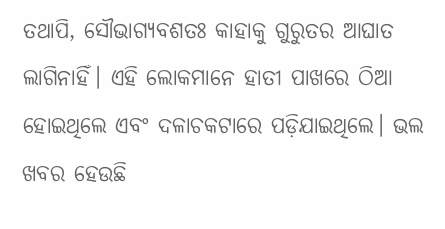ତଥାପି, ସୌଭାଗ୍ୟବଶତଃ କାହାକୁ ଗୁରୁତର ଆଘାତ ଲାଗିନାହିଁ। ଏହି ଲୋକମାନେ ହାତୀ ପାଖରେ ଠିଆ ହୋଇଥିଲେ ଏବଂ ଦଳାଚକଟାରେ ପଡ଼ିଯାଇଥିଲେ। ଭଲ ଖବର ହେଉଛି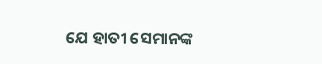ଯେ ହାତୀ ସେମାନଙ୍କ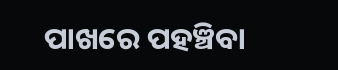ପାଖରେ ପହଞ୍ଚିବା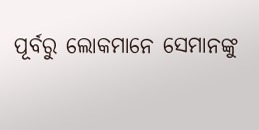ପୂର୍ବରୁ ଲୋକମାନେ ସେମାନଙ୍କୁ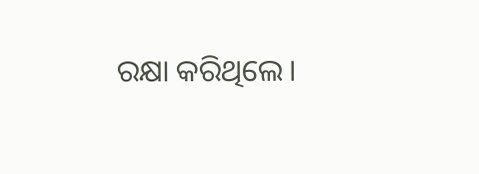ରକ୍ଷା କରିଥିଲେ।